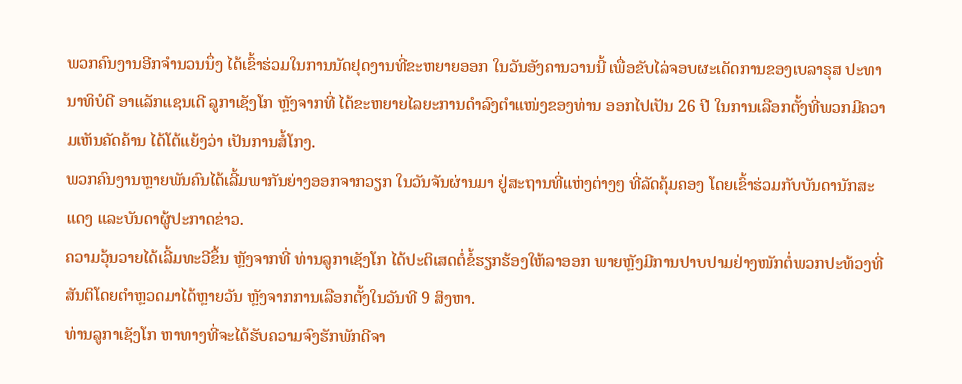ພວກຄົນງານອີກຈຳນວນນຶ່ງ ໄດ້ເຂົ້າຮ່ວມໃນການນັດຢຸດງານທີ່ຂະຫຍາຍອອກ ໃນວັນອັງຄານວານນີ້ ເພື່ອຂັບໄລ່ຈອບຜະເດັດການຂອງເບລາຣຸສ ປະທານາທິບໍດີ ອາແລັກແຊນເດີ ລູກາເຊັງໂກ ຫຼັງຈາກທີ່ ໄດ້ຂະຫຍາຍໄລຍະການດຳລົງຕຳແໜ່ງຂອງທ່ານ ອອກໄປເປັນ 26 ປີ ໃນການເລືອກຕັ້ງທີ່ພວກມີຄວາມເຫັນຄັດຄ້ານ ໄດ້ໂຕ້ແຍ້ງວ່າ ເປັນການສໍ້ໂກງ.
ພວກຄົນງານຫຼາຍພັນຄົນໄດ້ເລີ້ມພາກັນຍ່າງອອກຈາກວຽກ ໃນວັນຈັນຜ່ານມາ ຢູ່ສະຖານທີ່ແຫ່ງຕ່າງໆ ທີ່ລັດຄຸ້ມຄອງ ໂດຍເຂົ້າຮ່ວມກັບບັນດານັກສະແດງ ແລະບັນດາຜູ້ປະກາດຂ່າວ.
ຄວາມວຸ້ນວາຍໄດ້ເລີ້ມທະວີຂຶ້ນ ຫຼັງຈາກທີ່ ທ່ານລູກາເຊັງໂກ ໄດ້ປະຕິເສດຕໍ່ຂໍ້ຮຽກຮ້ອງໃຫ້ລາອອກ ພາຍຫຼັງມີການປາບປາມຢ່າງໜັກຕໍ່ພວກປະທ້ວງທີ່ສັນຕິໂດຍຕຳຫຼວດມາໄດ້ຫຼາຍວັນ ຫຼັງຈາກການເລືອກຕັ້ງໃນວັນທີ 9 ສິງຫາ.
ທ່ານລູກາເຊັງໂກ ຫາທາງທີ່ຈະໄດ້ຮັບຄວາມຈົງຮັກພັກດີຈາ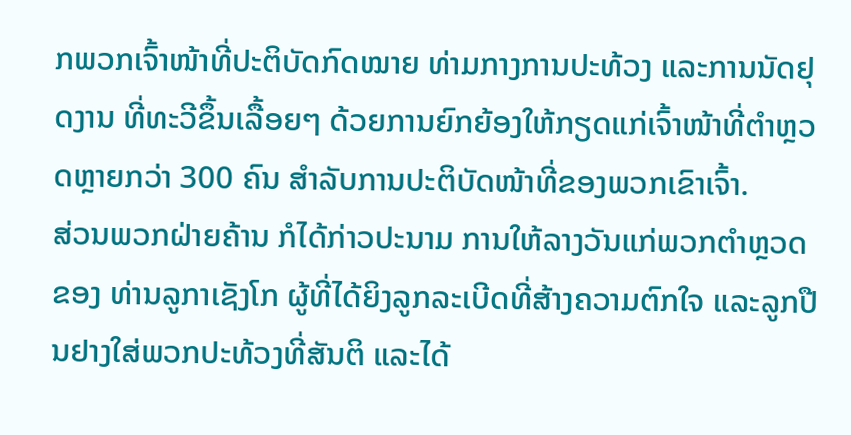ກພວກເຈົ້າໜ້າທີ່ປະຕິບັດກົດໝາຍ ທ່າມກາງການປະທ້ວງ ແລະການນັດຢຸດງານ ທີ່ທະວີຂຶ້ນເລື້ອຍໆ ດ້ວຍການຍົກຍ້ອງໃຫ້ກຽດແກ່ເຈົ້າໜ້າທີ່ຕຳຫຼວດຫຼາຍກວ່າ 300 ຄົນ ສຳລັບການປະຕິບັດໜ້າທີ່ຂອງພວກເຂົາເຈົ້າ.
ສ່ວນພວກຝ່າຍຄ້ານ ກໍໄດ້ກ່າວປະນາມ ການໃຫ້ລາງວັນແກ່ພວກຕຳຫຼວດຂອງ ທ່ານລູກາເຊັງໂກ ຜູ້ທີ່ໄດ້ຍິງລູກລະເບີດທີ່ສ້າງຄວາມຕົກໃຈ ແລະລູກປືນຢາງໃສ່ພວກປະທ້ວງທີ່ສັນຕິ ແລະໄດ້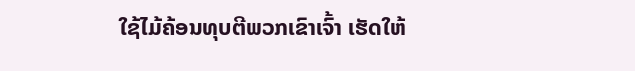ໃຊ້ໄມ້ຄ້ອນທຸບຕີພວກເຂົາເຈົ້າ ເຮັດໃຫ້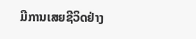ມີການເສຍຊີວິດຢ່າງ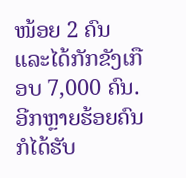ໜ້ອຍ 2 ຄົນ ແລະໄດ້ກັກຂັງເກືອບ 7,000 ຄົນ. ອີກຫຼາຍຮ້ອຍຄົນ ກໍໄດ້ຮັບ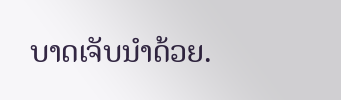ບາດເຈັບນຳດ້ວຍ.